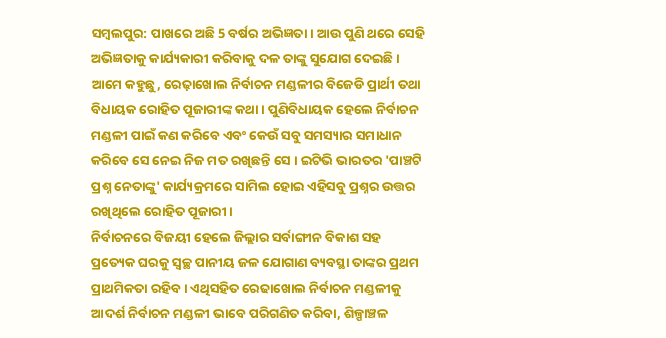ସମ୍ବଲପୁର: ପାଖରେ ଅଛି 5 ବର୍ଷର ଅଭିଜ୍ଞତା । ଆଉ ପୁଣି ଥରେ ସେହି ଅଭିଜ୍ଞତାକୁ କାର୍ଯ୍ୟକାରୀ କରିବାକୁ ଦଳ ତାଙ୍କୁ ସୁଯୋଗ ଦେଇଛି । ଆମେ କହୁଛୁ, ରେଢ଼ାଖୋଲ ନିର୍ବାଚନ ମଣ୍ଡଳୀର ବିଜେଡି ପ୍ରାର୍ଥୀ ତଥା ବିଧାୟକ ରୋହିତ ପୂଜାରୀଙ୍କ କଥା । ପୁଣିବିଧାୟକ ହେଲେ ନିର୍ବାଚନ ମଣ୍ଡଳୀ ପାଇଁ କଣ କରିବେ ଏବଂ କେଉଁ ସବୁ ସମସ୍ୟାର ସମାଧାନ କରିବେ ସେ ନେଇ ନିଜ ମତ ରଖିଛନ୍ତି ସେ । ଇଟିଭି ଭାରତର 'ପାଞ୍ଚଟି ପ୍ରଶ୍ନ ନେତାଙ୍କୁ' କାର୍ଯ୍ୟକ୍ରମରେ ସାମିଲ ହୋଇ ଏହିସବୁ ପ୍ରଶ୍ନର ଉତ୍ତର ରଖିଥିଲେ ରୋହିତ ପୂଜାରୀ ।
ନିର୍ବାଚନରେ ବିଜୟୀ ହେଲେ ଜିଲ୍ଲାର ସର୍ବାଙ୍ଗୀନ ବିକାଶ ସହ ପ୍ରତ୍ୟେକ ଘରକୁ ସ୍ବଚ୍ଛ ପାନୀୟ ଜଳ ଯୋଗାଣ ବ୍ୟବସ୍ଥା ତାଙ୍କର ପ୍ରଥମ ପ୍ରାଥମିକତା ରହିବ । ଏଥିସହିତ ରେଢାଖୋଲ ନିର୍ବାଚନ ମଣ୍ଡଳୀକୁ ଆଦର୍ଶ ନିର୍ବାଚନ ମଣ୍ଡଳୀ ଭାବେ ପରିଗଣିତ କରିବା, ଶିଳ୍ପାଞ୍ଚଳ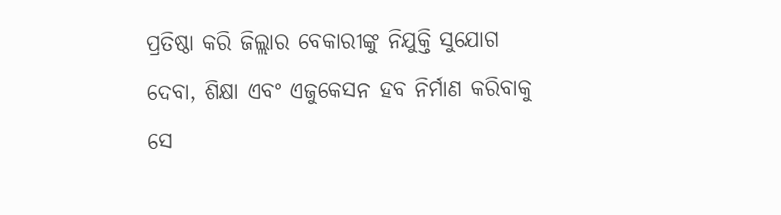ପ୍ରତିଷ୍ଠା କରି ଜିଲ୍ଲାର ବେକାରୀଙ୍କୁ ନିଯୁକ୍ତି ସୁଯୋଗ ଦେବା, ଶିକ୍ଷା ଏବଂ ଏଜୁକେସନ ହବ ନିର୍ମାଣ କରିବାକୁ ସେ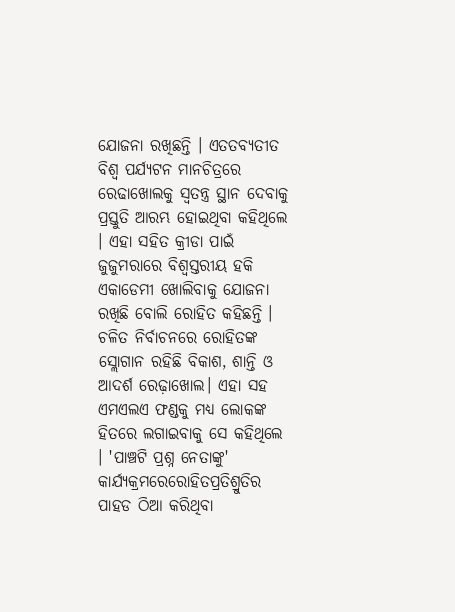ଯୋଜନା ରଖିଛନ୍ତି । ଏତତବ୍ୟତୀତ ବିଶ୍ୱ ପର୍ଯ୍ୟଟନ ମାନଚିତ୍ରରେ ରେଢାଖୋଲକୁ ସ୍ବତନ୍ତ୍ର ସ୍ଥାନ ଦେବାକୁ ପ୍ରସ୍ତୁତି ଆରମ୍ଭ ହୋଇଥିବା କହିଥିଲେ । ଏହା ସହିତ କ୍ରୀଡା ପାଇଁ ଜୁଜୁମରାରେ ବିଶ୍ବସ୍ତରୀୟ ହକି ଏକାଡେମୀ ଖୋଲିବାକୁ ଯୋଜନା ରଖିଛି ବୋଲି ରୋହିତ କହିଛନ୍ତି ।
ଚଳିତ ନିର୍ବାଚନରେ ରୋହିତଙ୍କ ସ୍ଲୋଗାନ ରହିଛି ବିକାଶ, ଶାନ୍ତି ଓ ଆଦର୍ଶ ରେଢ଼ାଖୋଲ। ଏହା ସହ ଏମଏଲଏ ଫଣ୍ଡକୁ ମଧ୍ୟ ଲୋକଙ୍କ ହିତରେ ଲଗାଇବାକୁ ସେ କହିଥିଲେ । 'ପାଞ୍ଚଟି ପ୍ରଶ୍ନ ନେତାଙ୍କୁ' କାର୍ଯ୍ୟକ୍ରମରେରୋହିତପ୍ରତିଶ୍ରୁତିର ପାହଡ ଠିଆ କରିଥିବା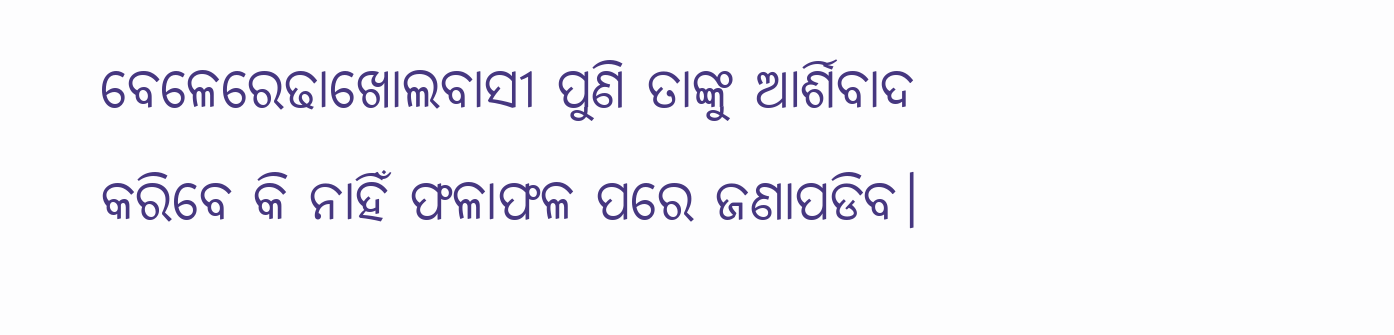ବେଳେରେଢାଖୋଲବାସୀ ପୁଣି ତାଙ୍କୁ ଆର୍ଶିବାଦ କରିବେ କି ନାହିଁ ଫଳାଫଳ ପରେ ଜଣାପଡିବ।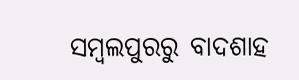ସମ୍ବଲପୁରରୁ ବାଦଶାହ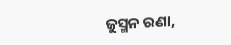ଜୁସ୍ମନ ରଣା,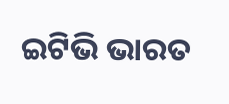ଇଟିଭି ଭାରତ